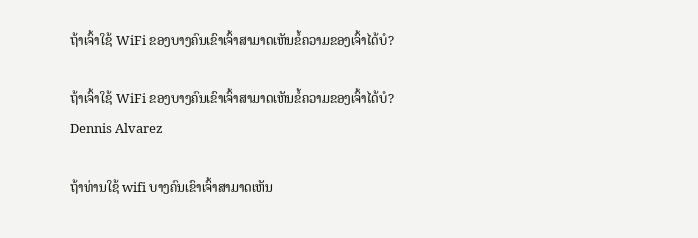ຖ້າເຈົ້າໃຊ້ WiFi ຂອງບາງຄົນເຂົາເຈົ້າສາມາດເຫັນຂໍ້ຄວາມຂອງເຈົ້າໄດ້ບໍ?

ຖ້າເຈົ້າໃຊ້ WiFi ຂອງບາງຄົນເຂົາເຈົ້າສາມາດເຫັນຂໍ້ຄວາມຂອງເຈົ້າໄດ້ບໍ?
Dennis Alvarez

ຖ້າທ່ານໃຊ້ wifi ບາງຄົນເຂົາເຈົ້າສາມາດເຫັນ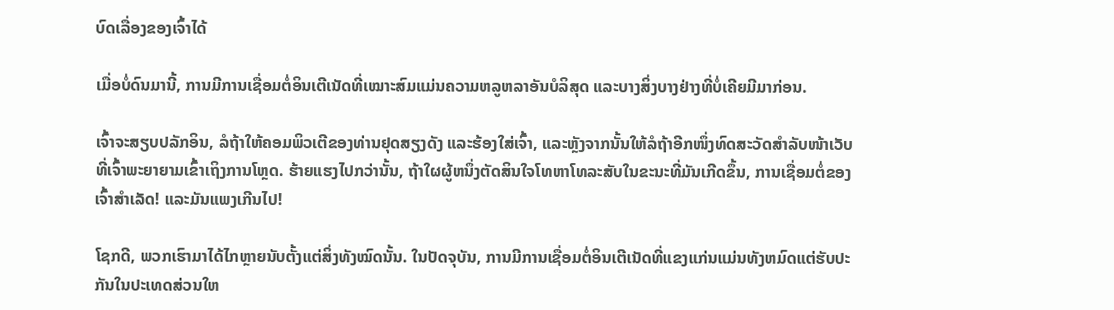ບົດເລື່ອງຂອງເຈົ້າໄດ້

ເມື່ອບໍ່ດົນມານີ້, ການມີການເຊື່ອມຕໍ່ອິນເຕີເນັດທີ່ເໝາະສົມແມ່ນຄວາມຫລູຫລາອັນບໍລິສຸດ ແລະບາງສິ່ງບາງຢ່າງທີ່ບໍ່ເຄີຍມີມາກ່ອນ.

ເຈົ້າຈະສຽບປລັກອິນ, ລໍຖ້າໃຫ້ຄອມພິວເຕີຂອງທ່ານຢຸດສຽງດັງ ແລະຮ້ອງໃສ່ເຈົ້າ, ແລະຫຼັງຈາກນັ້ນໃຫ້ລໍຖ້າອີກໜຶ່ງທົດສະວັດສຳລັບໜ້າເວັບທີ່ເຈົ້າພະຍາຍາມເຂົ້າເຖິງການໂຫຼດ. ຮ້າຍແຮງໄປກວ່ານັ້ນ, ຖ້າໃຜຜູ້ຫນຶ່ງຕັດສິນໃຈໂທຫາໂທລະສັບໃນຂະນະທີ່ມັນເກີດຂຶ້ນ, ການເຊື່ອມຕໍ່ຂອງເຈົ້າສໍາເລັດ! ແລະມັນແພງເກີນໄປ!

ໂຊກດີ, ພວກເຮົາມາໄດ້ໄກຫຼາຍນັບຕັ້ງແຕ່ສິ່ງທັງໝົດນັ້ນ. ໃນປັດຈຸບັນ, ການມີການເຊື່ອມຕໍ່ອິນເຕີເນັດທີ່ແຂງແກ່ນແມ່ນທັງຫມົດແຕ່ຮັບປະກັນໃນປະເທດສ່ວນໃຫ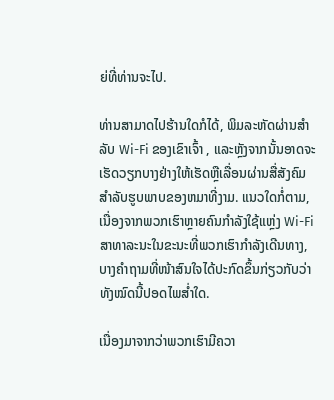ຍ່ທີ່ທ່ານຈະໄປ.

ທ່ານສາມາດໄປຮ້ານໃດກໍໄດ້, ພິມລະຫັດຜ່ານສໍາລັບ Wi-Fi ຂອງເຂົາເຈົ້າ , ແລະຫຼັງຈາກນັ້ນອາດຈະເຮັດວຽກບາງຢ່າງໃຫ້ເຮັດຫຼືເລື່ອນຜ່ານສື່ສັງຄົມສໍາລັບຮູບພາບຂອງຫມາທີ່ງາມ. ແນວໃດກໍ່ຕາມ, ເນື່ອງຈາກພວກເຮົາຫຼາຍຄົນກຳລັງໃຊ້ແຫຼ່ງ Wi-Fi ສາທາລະນະໃນຂະນະທີ່ພວກເຮົາກຳລັງເດີນທາງ, ບາງຄຳຖາມທີ່ໜ້າສົນໃຈໄດ້ປະກົດຂຶ້ນກ່ຽວກັບວ່າທັງໝົດນີ້ປອດໄພສໍ່າໃດ.

ເນື່ອງມາຈາກວ່າພວກເຮົາມີຄວາ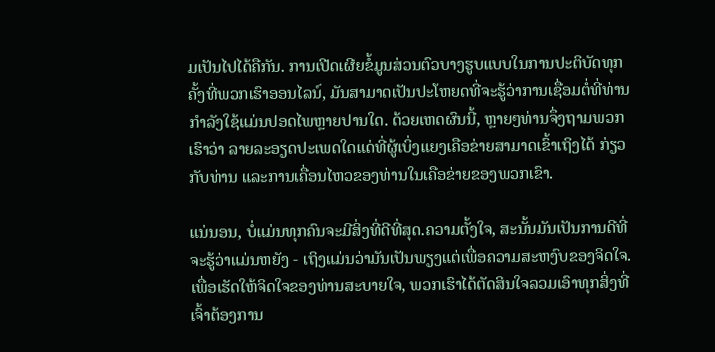ມເປັນໄປໄດ້ຄືກັນ. ການເປີດເຜີຍຂໍ້ມູນສ່ວນຕົວບາງຮູບແບບໃນການປະຕິບັດທຸກຄັ້ງທີ່ພວກເຮົາອອນໄລນ໌, ມັນສາມາດເປັນປະໂຫຍດທີ່ຈະຮູ້ວ່າການເຊື່ອມຕໍ່ທີ່ທ່ານກໍາລັງໃຊ້ແມ່ນປອດໄພຫຼາຍປານໃດ. ດ້ວຍເຫດຜົນນີ້, ຫຼາຍໆທ່ານຈຶ່ງຖາມພວກເຮົາວ່າ ລາຍລະອຽດປະເພດໃດແດ່ທີ່ຜູ້ເບິ່ງແຍງເຄືອຂ່າຍສາມາດເຂົ້າເຖິງໄດ້ ກ່ຽວກັບທ່ານ ແລະການເຄື່ອນໄຫວຂອງທ່ານໃນເຄືອຂ່າຍຂອງພວກເຂົາ.

ແນ່ນອນ, ບໍ່ແມ່ນທຸກຄົນຈະມີສິ່ງທີ່ດີທີ່ສຸດ.ຄວາມຕັ້ງໃຈ, ສະນັ້ນມັນເປັນການດີທີ່ຈະຮູ້ວ່າແມ່ນຫຍັງ - ເຖິງແມ່ນວ່າມັນເປັນພຽງແຕ່ເພື່ອຄວາມສະຫງົບຂອງຈິດໃຈ. ເພື່ອເຮັດໃຫ້ຈິດໃຈຂອງທ່ານສະບາຍໃຈ, ພວກເຮົາໄດ້ຕັດສິນໃຈລວມເອົາທຸກສິ່ງທີ່ເຈົ້າຕ້ອງການ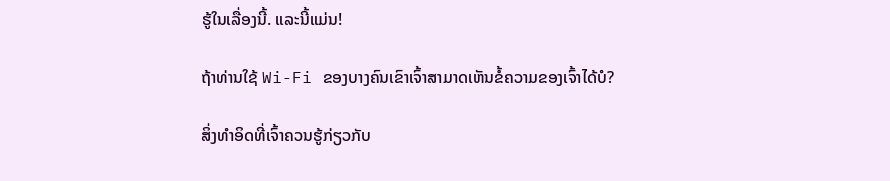ຮູ້ໃນເລື່ອງນີ້. ແລະນີ້ແມ່ນ!

ຖ້າທ່ານໃຊ້ Wi-Fi ຂອງບາງຄົນເຂົາເຈົ້າສາມາດເຫັນຂໍ້ຄວາມຂອງເຈົ້າໄດ້ບໍ?

ສິ່ງທໍາອິດທີ່ເຈົ້າຄວນຮູ້ກ່ຽວກັບ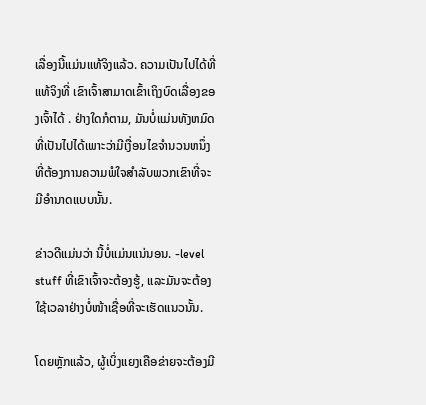ເລື່ອງນີ້ແມ່ນແທ້ຈິງແລ້ວ. ຄວາມເປັນໄປໄດ້ທີ່ແທ້ຈິງທີ່ ເຂົາເຈົ້າສາມາດເຂົ້າເຖິງບົດເລື່ອງຂອງເຈົ້າໄດ້ . ຢ່າງໃດກໍຕາມ, ມັນບໍ່ແມ່ນທັງຫມົດທີ່ເປັນໄປໄດ້ເພາະວ່າມີເງື່ອນໄຂຈໍານວນຫນຶ່ງທີ່ຕ້ອງການຄວາມພໍໃຈສໍາລັບພວກເຂົາທີ່ຈະມີອໍານາດແບບນັ້ນ.

ຂ່າວດີແມ່ນວ່າ ນີ້ບໍ່ແມ່ນແນ່ນອນ. -level stuff ທີ່ເຂົາເຈົ້າຈະຕ້ອງຮູ້, ແລະມັນຈະຕ້ອງໃຊ້ເວລາຢ່າງບໍ່ໜ້າເຊື່ອທີ່ຈະເຮັດແນວນັ້ນ.

ໂດຍຫຼັກແລ້ວ, ຜູ້ເບິ່ງແຍງເຄືອຂ່າຍຈະຕ້ອງມີ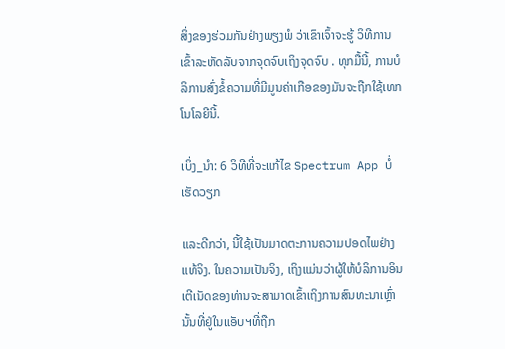ສິ່ງຂອງຮ່ວມກັນຢ່າງພຽງພໍ ວ່າເຂົາເຈົ້າຈະຮູ້ ວິທີການເຂົ້າລະຫັດລັບຈາກຈຸດຈົບເຖິງຈຸດຈົບ . ທຸກມື້ນີ້, ການບໍລິການສົ່ງຂໍ້ຄວາມທີ່ມີມູນຄ່າເກືອຂອງມັນຈະຖືກໃຊ້ເທກໂນໂລຍີນີ້.

ເບິ່ງ_ນຳ: 6 ວິທີທີ່ຈະແກ້ໄຂ Spectrum App ບໍ່ເຮັດວຽກ

ແລະດີກວ່າ, ນີ້ໃຊ້ເປັນມາດຕະການຄວາມປອດໄພຢ່າງແທ້ຈິງ. ໃນຄວາມເປັນຈິງ, ເຖິງແມ່ນວ່າຜູ້ໃຫ້ບໍລິການອິນເຕີເນັດຂອງທ່ານຈະສາມາດເຂົ້າເຖິງການສົນທະນາເຫຼົ່ານັ້ນທີ່ຢູ່ໃນແອັບຯທີ່ຖືກ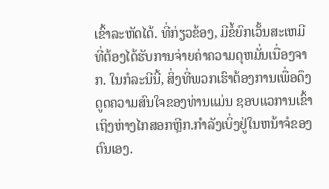ເຂົ້າລະຫັດໄດ້. ທີ່ກ່ຽວຂ້ອງ, ມີຂໍ້ຍົກເວັ້ນສະເຫມີທີ່ຕ້ອງໄດ້ຮັບການຈ່າຍຄ່າຄວາມດຸຫມັ່ນເນື່ອງຈາກ. ໃນກໍລະນີນີ້, ສິ່ງທີ່ພວກເຮົາຕ້ອງການເພື່ອດຶງດູດຄວາມສົນໃຈຂອງທ່ານແມ່ນ ຊອບແວການເຂົ້າເຖິງຫ່າງໄກສອກຫຼີກ.ກໍາລັງເບິ່ງຢູ່ໃນຫນ້າຈໍຂອງຕົນເອງ.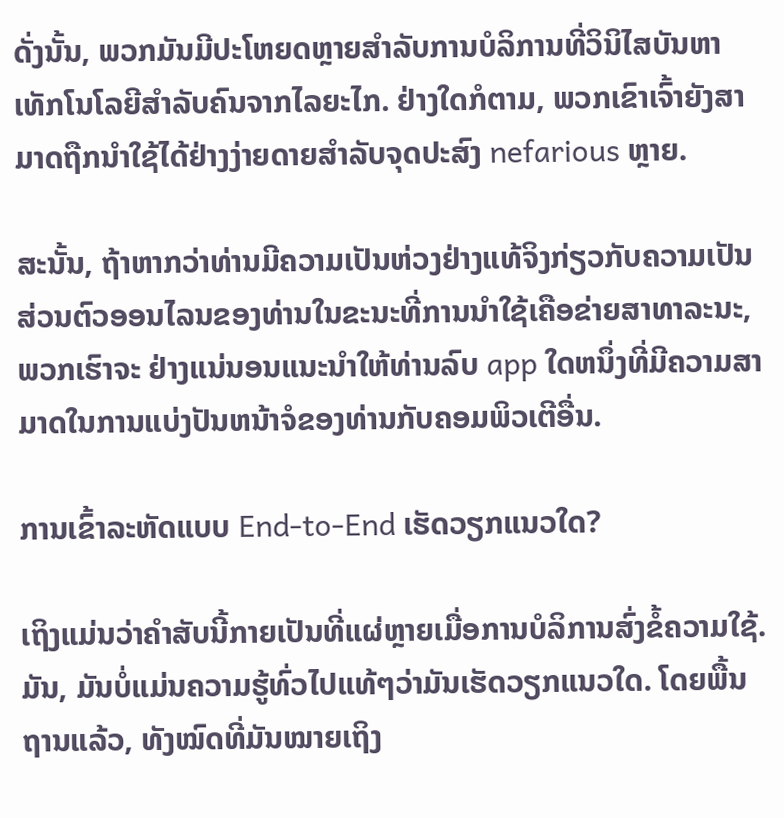ດັ່ງນັ້ນ, ພວກມັນມີປະໂຫຍດຫຼາຍສຳລັບການບໍລິການທີ່ວິນິໄສບັນຫາເທັກໂນໂລຍີສຳລັບຄົນຈາກໄລຍະໄກ. ຢ່າງໃດກໍຕາມ, ພວກເຂົາເຈົ້າຍັງສາມາດຖືກນໍາໃຊ້ໄດ້ຢ່າງງ່າຍດາຍສໍາລັບຈຸດປະສົງ nefarious ຫຼາຍ.

ສະນັ້ນ, ຖ້າຫາກວ່າທ່ານມີຄວາມເປັນຫ່ວງຢ່າງແທ້ຈິງກ່ຽວກັບຄວາມເປັນສ່ວນຕົວອອນໄລນຂອງທ່ານໃນຂະນະທີ່ການນໍາໃຊ້ເຄືອຂ່າຍສາທາລະນະ, ພວກເຮົາຈະ ຢ່າງແນ່ນອນແນະນໍາໃຫ້ທ່ານລົບ app ໃດຫນຶ່ງທີ່ມີຄວາມສາມາດໃນການແບ່ງປັນຫນ້າຈໍຂອງທ່ານກັບຄອມພິວເຕີອື່ນ.

ການເຂົ້າລະຫັດແບບ End-to-End ເຮັດວຽກແນວໃດ?

ເຖິງແມ່ນວ່າຄຳສັບນີ້ກາຍເປັນທີ່ແຜ່ຫຼາຍເມື່ອການບໍລິການສົ່ງຂໍ້ຄວາມໃຊ້. ມັນ, ມັນບໍ່ແມ່ນຄວາມຮູ້ທົ່ວໄປແທ້ໆວ່າມັນເຮັດວຽກແນວໃດ. ໂດຍພື້ນຖານແລ້ວ, ທັງໝົດທີ່ມັນໝາຍເຖິງ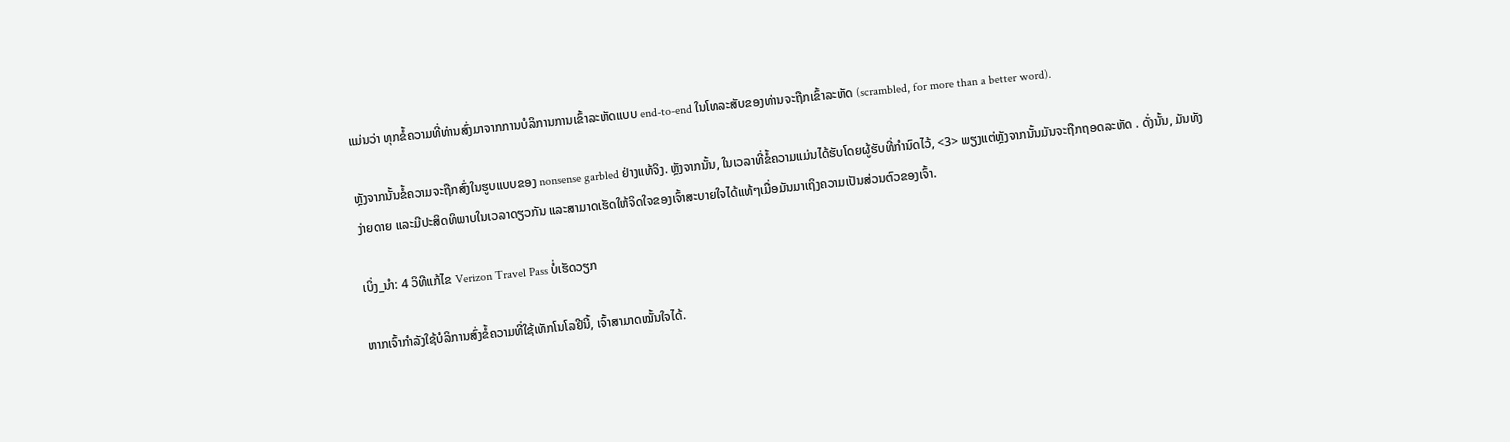ແມ່ນວ່າ ທຸກຂໍ້ຄວາມທີ່ທ່ານສົ່ງມາຈາກການບໍລິການການເຂົ້າລະຫັດແບບ end-to-end ໃນໂທລະສັບຂອງທ່ານຈະຖືກເຂົ້າລະຫັດ (scrambled, for more than a better word).

ຫຼັງຈາກນັ້ນຂໍ້ຄວາມຈະຖືກສົ່ງໃນຮູບແບບຂອງ nonsense garbled ຢ່າງແທ້ຈິງ. ຫຼັງຈາກນັ້ນ, ໃນເວລາທີ່ຂໍ້ຄວາມແມ່ນໄດ້ຮັບໂດຍຜູ້ຮັບທີ່ກໍານົດໄວ້, <3> ພຽງແຕ່ຫຼັງຈາກນັ້ນມັນຈະຖືກຖອດລະຫັດ . ດັ່ງນັ້ນ, ມັນທັງງ່າຍດາຍ ແລະມີປະສິດທິພາບໃນເວລາດຽວກັນ ແລະສາມາດເຮັດໃຫ້ຈິດໃຈຂອງເຈົ້າສະບາຍໃຈໄດ້ແທ້ໆເມື່ອມັນມາເຖິງຄວາມເປັນສ່ວນຕົວຂອງເຈົ້າ.

ເບິ່ງ_ນຳ: 4 ວິທີແກ້ໄຂ Verizon Travel Pass ບໍ່ເຮັດວຽກ

ຫາກເຈົ້າກຳລັງໃຊ້ບໍລິການສົ່ງຂໍ້ຄວາມທີ່ໃຊ້ເທັກໂນໂລຢີນີ້, ເຈົ້າສາມາດໝັ້ນໃຈໄດ້.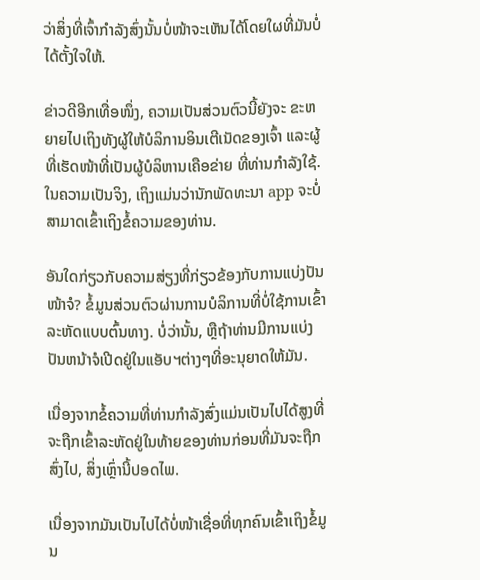ວ່າສິ່ງທີ່ເຈົ້າກຳລັງສົ່ງນັ້ນບໍ່ໜ້າຈະເຫັນໄດ້ໂດຍໃຜທີ່ມັນບໍ່ໄດ້ຕັ້ງໃຈໃຫ້.

ຂ່າວດີອີກເທື່ອໜຶ່ງ, ຄວາມເປັນສ່ວນຕົວນີ້ຍັງຈະ ຂະຫຍາຍໄປເຖິງທັງຜູ້ໃຫ້ບໍລິການອິນເຕີເນັດຂອງເຈົ້າ ແລະຜູ້ທີ່ເຮັດໜ້າທີ່ເປັນຜູ້ບໍລິຫານເຄືອຂ່າຍ ທີ່ທ່ານກຳລັງໃຊ້. ໃນຄວາມເປັນຈິງ, ເຖິງແມ່ນວ່ານັກພັດທະນາ app ຈະບໍ່ສາມາດເຂົ້າເຖິງຂໍ້ຄວາມຂອງທ່ານ.

ອັນໃດກ່ຽວກັບຄວາມສ່ຽງທີ່ກ່ຽວຂ້ອງກັບການແບ່ງປັນໜ້າຈໍ? ຂໍ້ມູນສ່ວນຕົວຜ່ານການບໍລິການທີ່ບໍ່ໃຊ້ການເຂົ້າລະຫັດແບບຕົ້ນທາງ. ບໍ່ວ່ານັ້ນ, ຫຼືຖ້າທ່ານມີການແບ່ງປັນຫນ້າຈໍເປີດຢູ່ໃນແອັບຯຕ່າງໆທີ່ອະນຸຍາດໃຫ້ມັນ.

ເນື່ອງຈາກຂໍ້ຄວາມທີ່ທ່ານກໍາລັງສົ່ງແມ່ນເປັນໄປໄດ້ສູງທີ່ຈະຖືກເຂົ້າລະຫັດຢູ່ໃນທ້າຍຂອງທ່ານກ່ອນທີ່ມັນຈະຖືກສົ່ງໄປ, ສິ່ງເຫຼົ່ານີ້ປອດໄພ.

ເນື່ອງຈາກມັນເປັນໄປໄດ້ບໍ່ໜ້າເຊື່ອທີ່ທຸກຄົນເຂົ້າເຖິງຂໍ້ມູນ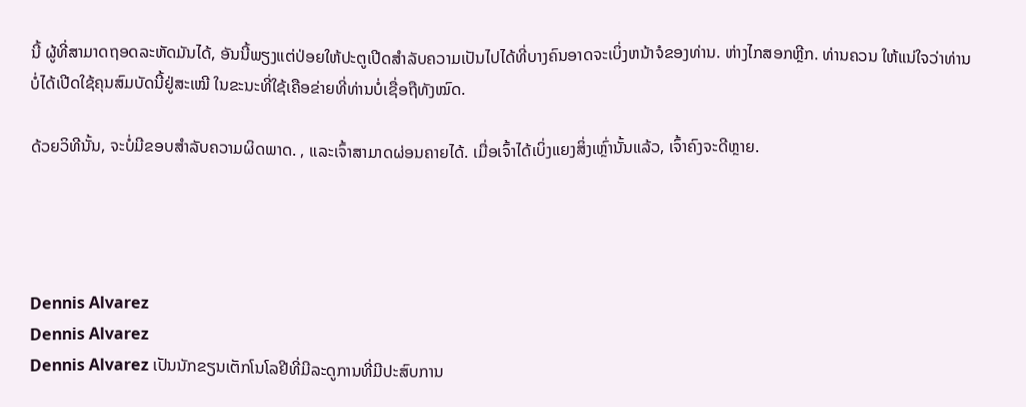ນີ້ ຜູ້ທີ່ສາມາດຖອດລະຫັດມັນໄດ້, ອັນນີ້ພຽງແຕ່ປ່ອຍໃຫ້ປະຕູເປີດສໍາລັບຄວາມເປັນໄປໄດ້ທີ່ບາງຄົນອາດຈະເບິ່ງຫນ້າຈໍຂອງທ່ານ. ຫ່າງໄກສອກຫຼີກ. ທ່ານຄວນ ໃຫ້ແນ່ໃຈວ່າທ່ານບໍ່ໄດ້ເປີດໃຊ້ຄຸນສົມບັດນີ້ຢູ່ສະເໝີ ໃນຂະນະທີ່ໃຊ້ເຄືອຂ່າຍທີ່ທ່ານບໍ່ເຊື່ອຖືທັງໝົດ.

ດ້ວຍວິທີນັ້ນ, ຈະບໍ່ມີຂອບສໍາລັບຄວາມຜິດພາດ. , ແລະເຈົ້າສາມາດຜ່ອນຄາຍໄດ້. ເມື່ອເຈົ້າໄດ້ເບິ່ງແຍງສິ່ງເຫຼົ່ານັ້ນແລ້ວ, ເຈົ້າຄົງຈະດີຫຼາຍ.




Dennis Alvarez
Dennis Alvarez
Dennis Alvarez ເປັນນັກຂຽນເຕັກໂນໂລຢີທີ່ມີລະດູການທີ່ມີປະສົບການ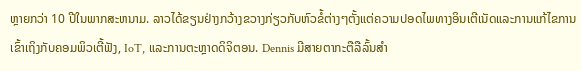ຫຼາຍກວ່າ 10 ປີໃນພາກສະຫນາມ. ລາວໄດ້ຂຽນຢ່າງກວ້າງຂວາງກ່ຽວກັບຫົວຂໍ້ຕ່າງໆຕັ້ງແຕ່ຄວາມປອດໄພທາງອິນເຕີເນັດແລະການແກ້ໄຂການເຂົ້າເຖິງກັບຄອມພິວເຕີ້ຟັງ, IoT, ແລະການຕະຫຼາດດິຈິຕອນ. Dennis ມີສາຍຕາກະຕືລືລົ້ນສໍາ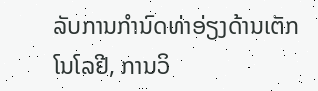ລັບການກໍານົດທ່າອ່ຽງດ້ານເຕັກໂນໂລຢີ, ການວິ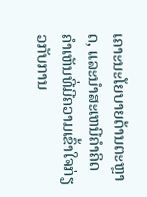ເຄາະນະໂຍບາຍດ້ານຕະຫຼາດ, ແລະນໍາສະເຫນີຄໍາຄິດຄໍາເຫັນທີ່ມີຄວາມເຂົ້າໃຈກ່ຽວກັບການ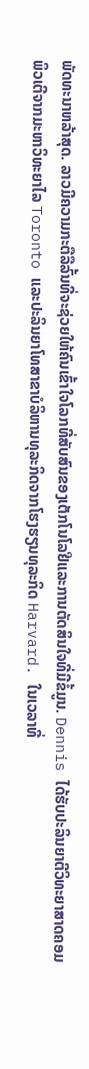ພັດທະນາຫລ້າສຸດ. ລາວມີຄວາມກະຕືລືລົ້ນທີ່ຈະຊ່ວຍໃຫ້ຄົນເຂົ້າໃຈໂລກທີ່ສັບສົນຂອງເຕັກໂນໂລຢີແລະການຕັດສິນໃຈທີ່ມີຂໍ້ມູນ. Dennis ໄດ້ຮັບປະລິນຍາຕີວິທະຍາສາດຄອມພິວເຕີຈາກມະຫາວິທະຍາໄລ Toronto ແລະປະລິນຍາໂທສາຂາບໍລິຫານທຸລະກິດຈາກໂຮງຮຽນທຸລະກິດ Harvard. ໃນເວລາທີ່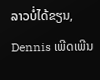ລາວບໍ່ໄດ້ຂຽນ, Dennis ເພີດເພີນ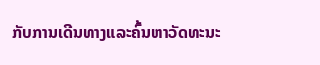ກັບການເດີນທາງແລະຄົ້ນຫາວັດທະນະ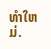ທໍາໃຫມ່.